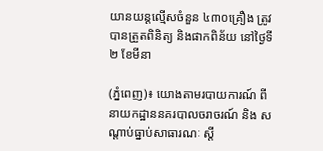យានយន្តល្មើសចំនួន ៤៣០គ្រឿង ត្រូវបានត្រួតពិនិត្យ និងផាកពិន័យ នៅថ្ងៃទី២ ខែមីនា

(ភ្នំពេញ)៖ យោងតាមរបាយការណ៍ ពី នាយកដ្ឋាននគរបាលចរាចរណ៍ និង សណ្តាប់ធ្នាប់សាធារណៈ ស្តី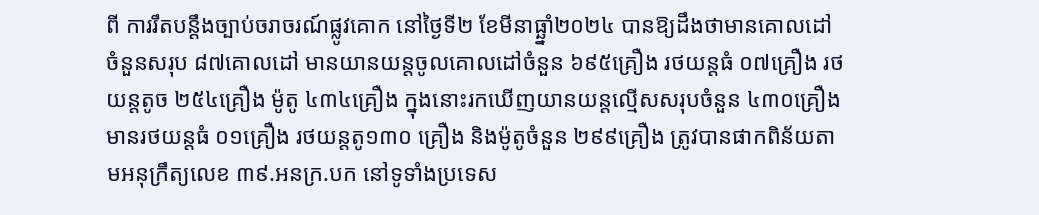ពី ការរឹតបន្ដឹងច្បាប់ចរាចរណ៍ផ្លូវគោក នៅថ្ងៃទី២ ខែមីនាធ្ឆ្នាំ២០២៤ បានឱ្យដឹងថាមានគោលដៅចំនួនសរុប ៨៧គោលដៅ មានយានយន្តចូលគោលដៅចំនួន ៦៩៥គ្រឿង រថយន្តធំ ០៧គ្រឿង រថយន្តតូច ២៥៤គ្រឿង ម៉ូតូ ៤៣៤គ្រឿង ក្នុងនោះរកឃើញយានយន្តល្មើសសរុបចំនួន ៤៣០គ្រឿងមានរថយន្តធំ ០១គ្រឿង រថយន្តតូ១៣០ គ្រឿង និងម៉ូតូចំនួន ២៩៩គ្រឿង ត្រូវបានផាកពិន័យតាមអនុក្រឹត្យលេខ ៣៩.អនក្រ.បក នៅទូទាំងប្រទេស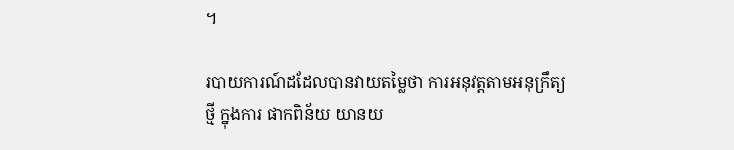។

របាយការណ៍ដដែលបានវាយតម្លៃថា ការអនុវត្តតាមអនុក្រឹត្យថ្មី ក្នុងការ ផាកពិន័យ យានយ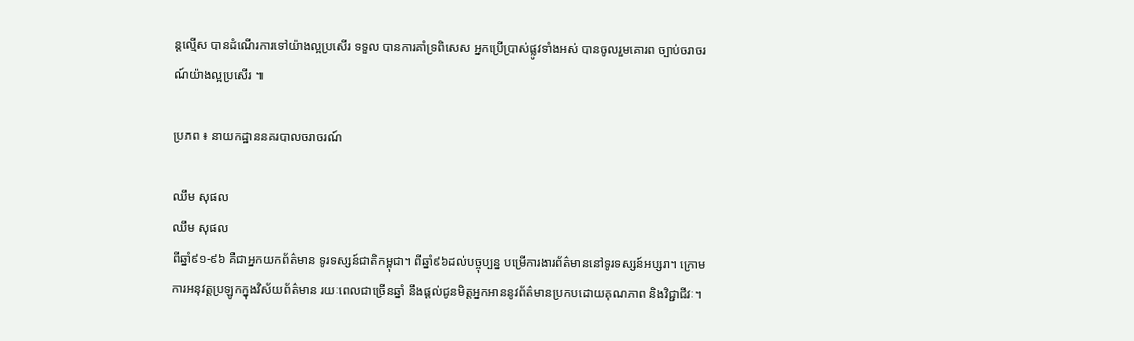ន្តល្មើស បានដំណើរការទៅយ៉ាងល្អប្រសើរ ទទួល បានការគាំទ្រពិសេស អ្នកប្រើប្រាស់ផ្លូវទាំងអស់ បានចូលរួមគោរព ច្បាប់ចរាចរណ៍យ៉ាងល្អប្រសើរ ៕

ប្រភព ៖ នាយកដ្ឋាននគរបាលចរាចរណ៍

ឈឹម សុផល
ឈឹម សុផល
ពីឆ្នាំ៩១-៩៦ គឺជាអ្នកយកព័ត៌មាន ទូរទស្សន៍ជាតិកម្ពុជា។ ពីឆ្នាំ៩៦ដល់បច្ចុប្បន្ន បម្រើការងារព័ត៌មាននៅទូរទស្សន៍អប្សរា។ ក្រោមការអនុវត្តប្រឡូកក្នុងវិស័យព័ត៌មាន រយៈពេលជាច្រើនឆ្នាំ នឹងផ្ដល់ជូនមិត្តអ្នកអាននូវព័ត៌មានប្រកបដោយគុណភាព និងវិជ្ជាជីវៈ។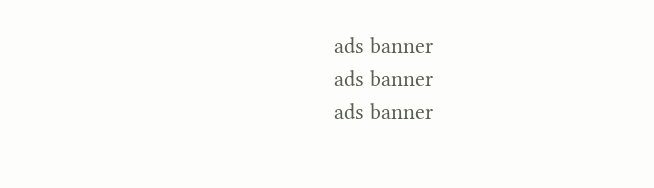ads banner
ads banner
ads banner